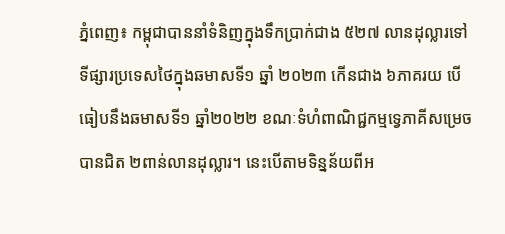ភ្នំពេញ៖ កម្ពុជាបាននាំទំនិញក្នុងទឹកប្រាក់ជាង ៥២៧ លានដុល្លារទៅទីផ្សារប្រទេសថៃក្នុងឆមាសទី១ ឆ្នាំ ២០២៣ កើនជាង ៦ភាគរយ បើធៀបនឹងឆមាសទី១ ឆ្នាំ២០២២ ខណៈទំហំពាណិជ្ជកម្មទ្វេភាគីសម្រេចបានជិត ២ពាន់លានដុល្លារ។ នេះបើតាមទិន្នន័យពីអ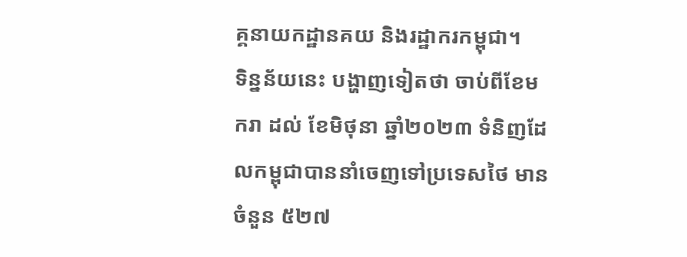គ្គនាយកដ្ឋានគយ និងរដ្ឋាករកម្ពុជា។
ទិន្នន័យនេះ បង្ហាញទៀតថា ចាប់ពីខែមករា ដល់ ខែមិថុនា ឆ្នាំ២០២៣ ទំនិញដែលកម្ពុជាបាននាំចេញទៅប្រទេសថៃ មានចំនួន ៥២៧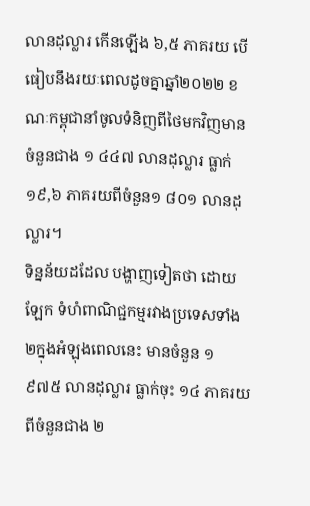លានដុល្លារ កើនឡើង ៦,៥ ភាគរយ បើធៀបនឹងរយៈពេលដូចគ្នាឆ្នាំ២០២២ ខណៈកម្ពុជានាំចូលទំនិញពីថៃមកវិញមានចំនួនជាង ១ ៤៤៧ លានដុល្លារ ធ្លាក់ ១៩,៦ ភាគរយពីចំនួន១ ៨០១ លានដុល្លារ។
ទិន្នន័យដដែល បង្ហាញទៀតថា ដោយឡែក ទំហំពាណិជ្ជកម្មរវាងប្រទេសទាំង២ក្នុងអំឡុងពេលនេះ មានចំនួន ១ ៩៧៥ លានដុល្លារ ធ្លាក់ចុះ ១៤ ភាគរយ ពីចំនួនជាង ២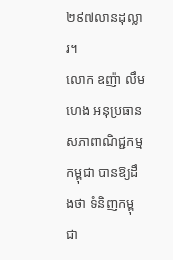២៩៧លានដុល្លារ។
លោក ឧញ៉ា លឹម ហេង អនុប្រធានសភាពាណិជ្ជកម្មកម្ពុជា បានឱ្យដឹងថា ទំនិញកម្ពុជា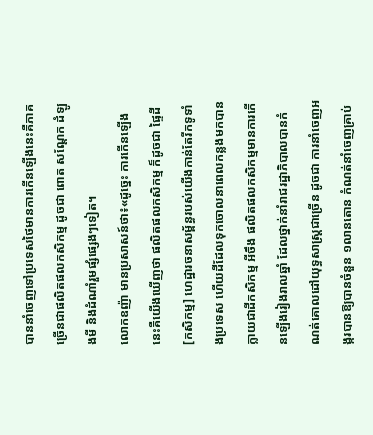បាននាំចេញទៅប្រទេសថៃមានការកើនឡើងនេះគឺភាគច្រើនជាផលិតផលកសិកម្ម ដូចជា ពោត សណ្តែក ដំឡូងមី និងដំណាំរួមផ្សំផ្សេងៗទៀត។
លោកឧញ៉ា មានប្រសាសន៍ថា៖«ដូច្នេះ ការកើនឡើងនេះគឺយើងឃើញថា ផលិតផលកសិកម្ម ក៏ដូចជា ផ្ទៃដី [កសិកម្ម] ហេដ្ឋារចនាសម្ព័ន្ធរបស់យើងកាន់តែរីកទូទាំងប្រទេស ហើយដីដែលទុកចោលនាពេលកន្លងមកបានក្លាយជាដីកសិកម្ម អីចឹង ផលិតផលកសិកម្មមានការកើនឡើងរៀងរាលឆ្នាំ ដែលថ្នាក់នាំរាជរដ្ឋាភិបាលបានកំណត់គោលដៅយុទ្ធសាស្រ្តជាច្រើន ដូចជា ការនាំចេញអង្ករបានឱ្យបានចំនួន ១លានតោន កំណត់នាំចេញគ្រាប់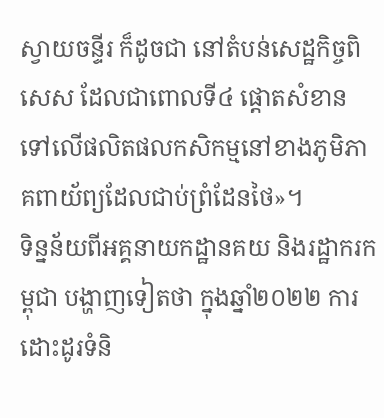ស្វាយចន្ទីរ ក៏ដូចជា នៅតំបន់សេដ្ឋកិច្ចពិសេស ដែលជាពោលទី៤ ផ្តោតសំខានទៅលើផលិតផលកសិកម្មនៅខាងភូមិភាគពាយ័ព្យដែលជាប់ព្រំដែនថៃ»។
ទិន្នន័យពីអគ្គនាយកដ្ឋានគយ និងរដ្ឋាករកម្ពុជា បង្ហាញទៀតថា ក្នុងឆ្នាំ២០២២ ការដោះដូរទំនិ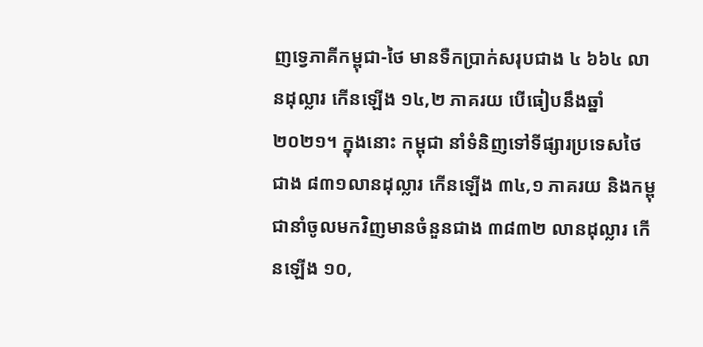ញទ្វេភាគីកម្ពុជា-ថៃ មានទឺកប្រាក់សរុបជាង ៤ ៦៦៤ លានដុល្លារ កើនឡើង ១៤,២ ភាគរយ បើធៀបនឹងឆ្នាំ២០២១។ ក្នុងនោះ កម្ពុជា នាំទំនិញទៅទីផ្សារប្រទេសថៃជាង ៨៣១លានដុល្លារ កើនឡើង ៣៤,១ ភាគរយ និងកម្ពុជានាំចូលមកវិញមានចំនួនជាង ៣៨៣២ លានដុល្លារ កើនឡើង ១០,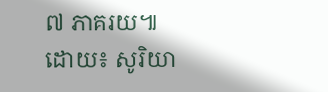៧ ភាគរយ៕
ដោយ៖ សូរិយា